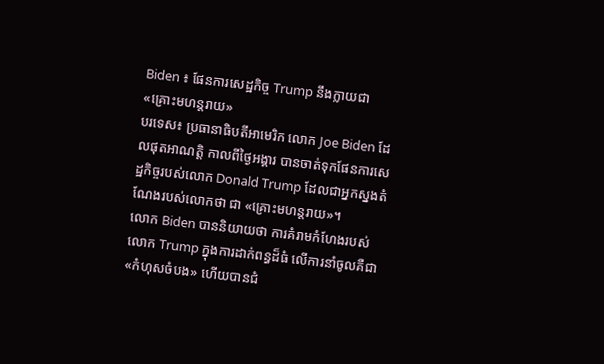Biden ៖ ផែនការសេដ្ឋកិច្ច Trump នឹងក្លាយជា «គ្រោះមហន្តរាយ»
បរទេស៖ ប្រធានាធិបតីអាមេរិក លោក Joe Biden ដែលផុតអាណត្តិ កាលពីថ្ងៃអង្គារ បានចាត់ទុកផែនការសេដ្ឋកិច្ចរបស់លោក Donald Trump ដែលជាអ្នកស្នងតំណែងរបស់លោកថា ជា «គ្រោះមហន្តរាយ»។
លោក Biden បាននិយាយថា ការគំរាមកំហែងរបស់លោក Trump ក្នុងការដាក់ពន្ធដ៏ធំ លើការនាំចូលគឺជា «កំហុសចំបង» ហើយបានជំ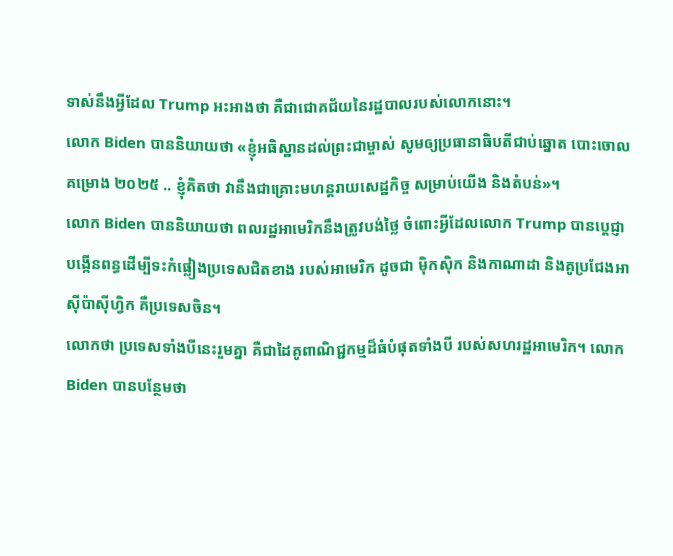ទាស់នឹងអ្វីដែល Trump អះអាងថា គឺជាជោគជ័យនៃរដ្ឋបាលរបស់លោកនោះ។
លោក Biden បាននិយាយថា «ខ្ញុំអធិស្ឋានដល់ព្រះជាម្ចាស់ សូមឲ្យប្រធានាធិបតីជាប់ឆ្នោត បោះចោលគម្រោង ២០២៥ .. ខ្ញុំគិតថា វានឹងជាគ្រោះមហន្តរាយសេដ្ឋកិច្ច សម្រាប់យើង និងតំបន់»។
លោក Biden បាននិយាយថា ពលរដ្ឋអាមេរិកនឹងត្រូវបង់ថ្លៃ ចំពោះអ្វីដែលលោក Trump បានប្ដេជ្ញាបង្កើនពន្ធដើម្បីទះកំផ្លៀងប្រទេសជិតខាង របស់អាមេរិក ដូចជា ម៉ិកស៊ិក និងកាណាដា និងគូប្រជែងអាស៊ីប៉ាស៊ីហ្វិក គឺប្រទេសចិន។
លោកថា ប្រទេសទាំងបីនេះរួមគ្នា គឺជាដៃគូពាណិជ្ជកម្មដ៏ធំបំផុតទាំងបី របស់សហរដ្ឋអាមេរិក។ លោក Biden បានបន្ថែមថា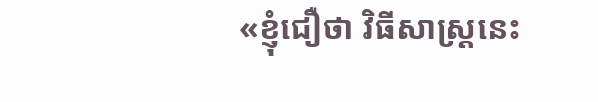«ខ្ញុំជឿថា វិធីសាស្រ្តនេះ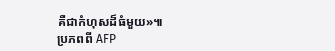គឺជាកំហុសដ៏ធំមួយ»៕
ប្រភពពី AFP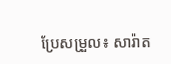ប្រែសម្រួល៖ សារ៉ាត